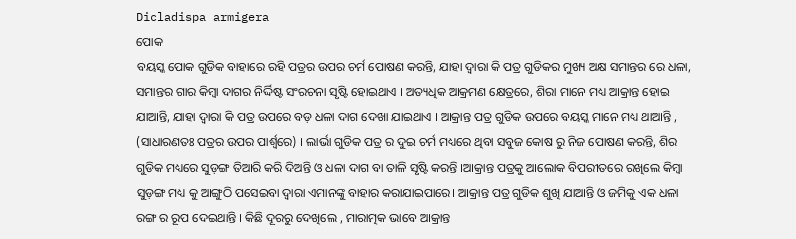Dicladispa armigera
ପୋକ
ବୟସ୍କ ପୋକ ଗୁଡିକ ବାହାରେ ରହି ପତ୍ରର ଉପର ଚର୍ମ ପୋଷଣ କରନ୍ତି, ଯାହା ଦ୍ୱାରା କି ପତ୍ର ଗୁଡିକର ମୁଖ୍ୟ ଅକ୍ଷ ସମାନ୍ତର ରେ ଧଳା, ସମାନ୍ତର ଗାର କିମ୍ବା ଦାଗର ନିର୍ଦ୍ଦିଷ୍ଟ ସଂରଚନା ସୃଷ୍ଟି ହୋଇଥାଏ । ଅତ୍ୟଧିକ ଆକ୍ରମଣ କ୍ଷେତ୍ରରେ, ଶିରା ମାନେ ମଧ୍ୟ ଆକ୍ରାନ୍ତ ହୋଇ ଯାଆନ୍ତି, ଯାହା ଦ୍ୱାରା କି ପତ୍ର ଉପରେ ବଡ଼ ଧଳା ଦାଗ ଦେଖା ଯାଇଥାଏ । ଆକ୍ରାନ୍ତ ପତ୍ର ଗୁଡିକ ଉପରେ ବୟସ୍କ ମାନେ ମଧ୍ୟ ଥାଆନ୍ତି , (ସାଧାରଣତଃ ପତ୍ରର ଉପର ପାର୍ଶ୍ୱରେ) । ଲାର୍ଭା ଗୁଡିକ ପତ୍ର ର ଦୁଇ ଚର୍ମ ମଧ୍ୟରେ ଥିବା ସବୁଜ କୋଷ ରୁ ନିଜ ପୋଷଣ କରନ୍ତି, ଶିର ଗୁଡିକ ମଧ୍ୟରେ ସୁଡ଼ଙ୍ଗ ତିଆରି କରି ଦିଅନ୍ତି ଓ ଧଳା ଦାଗ ବା ତାଳି ସୃଷ୍ଟି କରନ୍ତି ।ଆକ୍ରାନ୍ତ ପତ୍ରକୁ ଆଲୋକ ବିପରୀତରେ ରଖିଲେ କିମ୍ବା ସୁଡ଼ଙ୍ଗ ମଧ୍ୟ କୁ ଆଙ୍ଗୁଠି ପସେଇବା ଦ୍ୱାରା ଏମାନଙ୍କୁ ବାହାର କରାଯାଇପାରେ। ଆକ୍ରାନ୍ତ ପତ୍ର ଗୁଡିକ ଶୁଖି ଯାଆନ୍ତି ଓ ଜମିକୁ ଏକ ଧଳା ରଙ୍ଗ ର ରୂପ ଦେଇଥାନ୍ତି । କିଛି ଦୂରରୁ ଦେଖିଲେ , ମାରାତ୍ମକ ଭାବେ ଆକ୍ରାନ୍ତ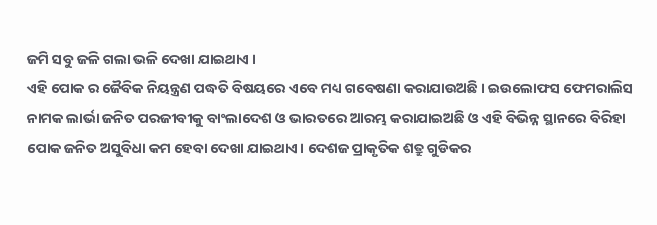ଜମି ସବୁ ଜଳି ଗଲା ଭଳି ଦେଖା ଯାଇଥାଏ ।
ଏହି ପୋକ ର ଜୈବିକ ନିୟନ୍ତ୍ରଣ ପଦ୍ଧତି ବିଷୟରେ ଏବେ ମଧ୍ୟ ଗବେଷଣା କରାଯାଉଅଛି । ଇଉଲୋଫସ ଫେମରାଲିସ ନାମକ ଲାର୍ଭା ଜନିତ ପରଜୀବୀକୁ ବାଂଲାଦେଶ ଓ ଭାରତରେ ଆରମ୍ଭ କରାଯାଇଅଛି ଓ ଏହି ବିଭିନ୍ନ ସ୍ଥାନରେ ବିରିହା ପୋକ ଜନିତ ଅସୁବିଧା କମ ହେବା ଦେଖା ଯାଇଥାଏ। ଦେଶଜ ପ୍ରାକୃତିକ ଶତ୍ରୁ ଗୁଡିକର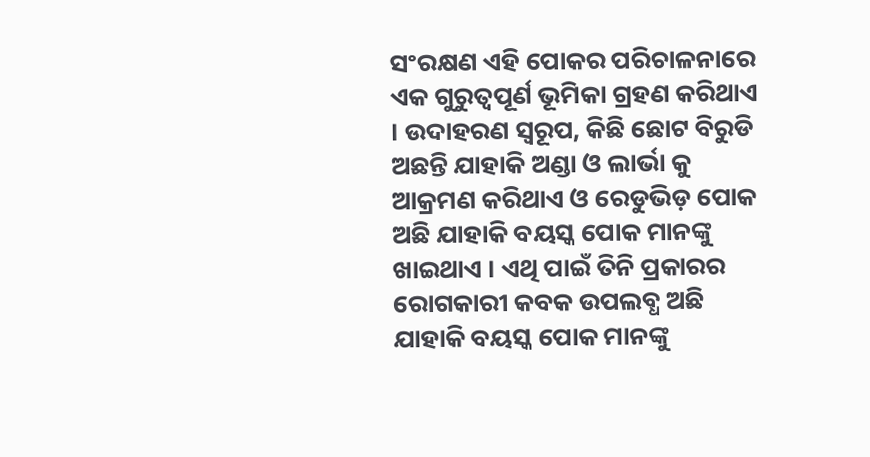ସଂରକ୍ଷଣ ଏହି ପୋକର ପରିଚାଳନାରେ ଏକ ଗୁରୁତ୍ବପୂର୍ଣ ଭୂମିକା ଗ୍ରହଣ କରିଥାଏ । ଉଦାହରଣ ସ୍ୱରୂପ, କିଛି ଛୋଟ ବିରୁଡି ଅଛନ୍ତି ଯାହାକି ଅଣ୍ଡା ଓ ଲାର୍ଭା କୁ ଆକ୍ରମଣ କରିଥାଏ ଓ ରେଡୁଭିଡ଼ ପୋକ ଅଛି ଯାହାକି ବୟସ୍କ ପୋକ ମାନଙ୍କୁ ଖାଇଥାଏ । ଏଥି ପାଇଁ ତିନି ପ୍ରକାରର ରୋଗକାରୀ କବକ ଉପଲବ୍ଧ ଅଛି ଯାହାକି ବୟସ୍କ ପୋକ ମାନଙ୍କୁ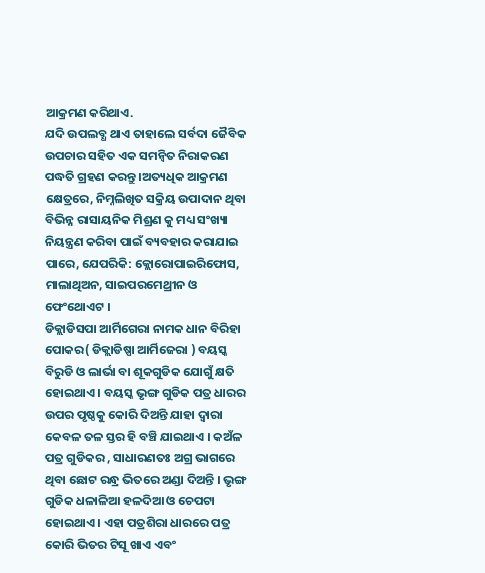ଆକ୍ରମଣ କରିଥାଏ.
ଯଦି ଉପଲବ୍ଧ ଥାଏ ତାହାଲେ ସର୍ବଦା ଜୈବିକ ଉପଚାର ସହିତ ଏକ ସମନ୍ଵିତ ନିରାକରଣ ପଦ୍ଧତି ଗ୍ରହଣ କରନ୍ତୁ ।ଅତ୍ୟଧିକ ଆକ୍ରମଣ କ୍ଷେତ୍ରରେ, ନିମ୍ନଲିଖିତ ସକ୍ରିୟ ଉପାଦାନ ଥିବା ବିଭିନ୍ନ ରାସାୟନିକ ମିଶ୍ରଣ କୁ ମଧ୍ୟ ସଂଖ୍ୟା ନିୟନ୍ତ୍ରଣ କରିବା ପାଇଁ ବ୍ୟବହାର କରାଯାଇ ପାରେ, ଯେପରିକି: କ୍ଲୋରୋପାଇରିଫୋସ, ମାଲାଥିଅନ, ସାଇପରମେଥ୍ରୀନ ଓ ଫେଂଥୋଏଟ ।
ଡିକ୍ଲାଡିସପା ଆର୍ମିଗେରା ନାମକ ଧାନ ବିରିହା ପୋକର( ଡିକ୍ଲାଡିଷ୍ପା ଆର୍ମିଜେରା ) ବୟସ୍କ ବିରୁଡି ଓ ଲାର୍ଭା ବା ଶୂକଗୁଡିକ ଯୋଗୁଁ କ୍ଷତି ହୋଇଥାଏ । ବୟସ୍କ ଭୃଙ୍ଗ ଗୁଡିକ ପତ୍ର ଧାରର ଉପର ପୃଷ୍ଠକୁ କୋରି ଦିଅନ୍ତି ଯାହା ଦ୍ୱାରା କେବଳ ତଳ ସ୍ତର ହି ବଞ୍ଚି ଯାଇଥାଏ । କଅଁଳ ପତ୍ର ଗୁଡିକର , ସାଧାରଣତଃ ଅଗ୍ର ଭାଗରେ ଥିବା ଛୋଟ ରନ୍ଧ୍ର ଭିତରେ ଅଣ୍ଡା ଦିଅନ୍ତି । ଭୃଙ୍ଗ ଗୁଡିକ ଧଳାଳିଆ ହଳଦିଆ ଓ ଚେପଟା ହୋଇଥାଏ । ଏହା ପତ୍ରଶିରା ଧାରରେ ପତ୍ର କୋରି ଭିତର ଟିସୂ ଖାଏ ଏବଂ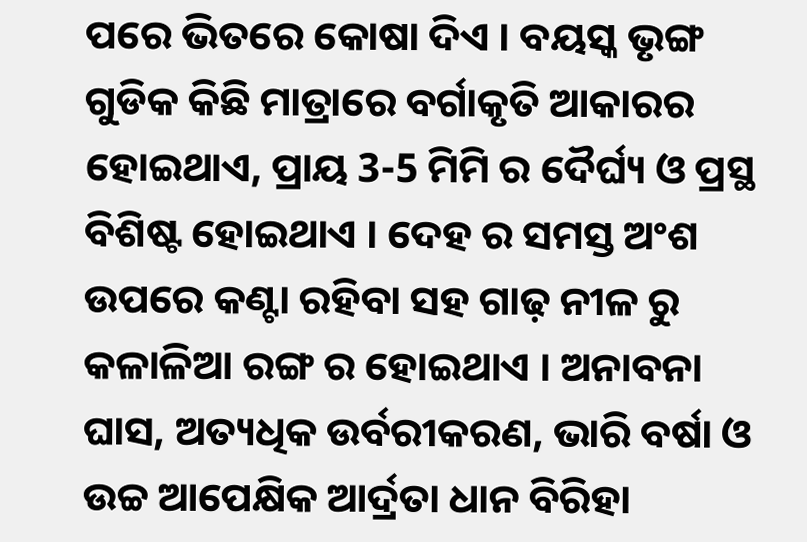ପରେ ଭିତରେ କୋଷା ଦିଏ । ବୟସ୍କ ଭୃଙ୍ଗ ଗୁଡିକ କିଛି ମାତ୍ରାରେ ବର୍ଗାକୃତି ଆକାରର ହୋଇଥାଏ, ପ୍ରାୟ 3-5 ମିମି ର ଦୈର୍ଘ୍ୟ ଓ ପ୍ରସ୍ଥ ବିଶିଷ୍ଟ ହୋଇଥାଏ । ଦେହ ର ସମସ୍ତ ଅଂଶ ଉପରେ କଣ୍ଟା ରହିବା ସହ ଗାଢ଼ ନୀଳ ରୁ କଳାଳିଆ ରଙ୍ଗ ର ହୋଇଥାଏ । ଅନାବନା ଘାସ, ଅତ୍ୟଧିକ ଉର୍ବରୀକରଣ, ଭାରି ବର୍ଷା ଓ ଉଚ୍ଚ ଆପେକ୍ଷିକ ଆର୍ଦ୍ରତା ଧାନ ବିରିହା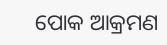ପୋକ ଆକ୍ରମଣ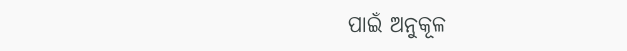ପାଇଁ ଅନୁକୂଳ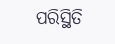ପରିସ୍ଥିତି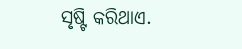ସୃଷ୍ଟି କରିଥାଏ.